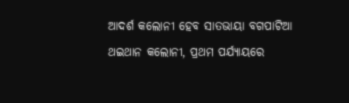ଆଦର୍ଶ କଲୋନୀ ହେବ ସାତଭାୟା ବଗପାଟିଆ ଥଇଥାନ କଲୋନୀ, ପ୍ରଥମ ପର୍ଯ୍ୟାୟରେ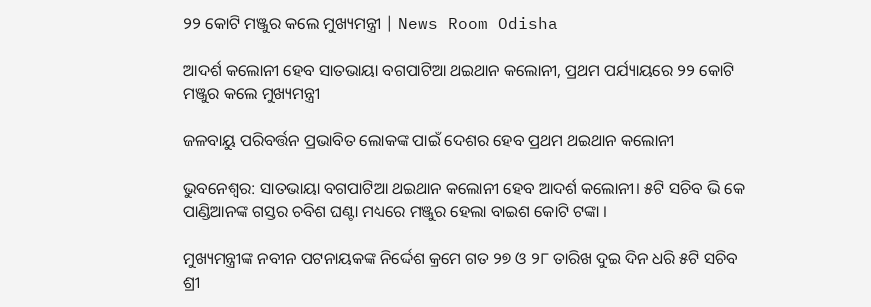୨୨ କୋଟି ମଞ୍ଜୁର କଲେ ମୁଖ୍ୟମନ୍ତ୍ରୀ | News Room Odisha

ଆଦର୍ଶ କଲୋନୀ ହେବ ସାତଭାୟା ବଗପାଟିଆ ଥଇଥାନ କଲୋନୀ, ପ୍ରଥମ ପର୍ଯ୍ୟାୟରେ ୨୨ କୋଟି ମଞ୍ଜୁର କଲେ ମୁଖ୍ୟମନ୍ତ୍ରୀ

ଜଳବାୟୁ ପରିବର୍ତ୍ତନ ପ୍ରଭାବିତ ଲୋକଙ୍କ ପାଇଁ ଦେଶର ହେବ ପ୍ରଥମ ଥଇଥାନ କଲୋନୀ

ଭୁବନେଶ୍ବର: ସାତଭାୟା ବଗପାଟିଆ ଥଇଥାନ କଲୋନୀ ହେବ ଆଦର୍ଶ କଲୋନୀ। ୫ଟି ସଚିବ ଭି କେ ପାଣ୍ଡିଆନଙ୍କ ଗସ୍ତର ଚବିଶ ଘଣ୍ଟା ମଧ୍ୟରେ ମଞ୍ଜୁର ହେଲା ବାଇଶ କୋଟି ଟଙ୍କା ।

ମୁଖ୍ୟମନ୍ତ୍ରୀଙ୍କ ନବୀନ ପଟନାୟକଙ୍କ ନିର୍ଦ୍ଦେଶ କ୍ରମେ ଗତ ୨୭ ଓ ୨୮ ତାରିଖ ଦୁଇ ଦିନ ଧରି ୫ଟି ସଚିବ ଶ୍ରୀ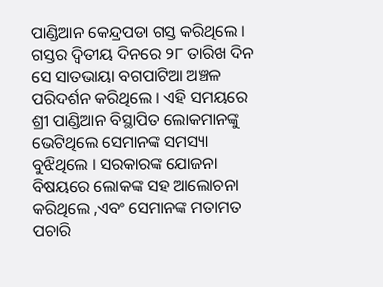ପାଣ୍ଡିଆନ କେନ୍ଦ୍ରପଡା ଗସ୍ତ କରିଥିଲେ । ଗସ୍ତର ଦ୍ଵିତୀୟ ଦିନରେ ୨୮ ତାରିଖ ଦିନ ସେ ସାତଭାୟା ବଗପାଟିଆ ଅଞ୍ଚଳ ପରିଦର୍ଶନ କରିଥିଲେ । ଏହି ସମୟରେ ଶ୍ରୀ ପାଣ୍ଡିଆନ ବିସ୍ଥାପିତ ଲୋକମାନଙ୍କୁ ଭେଟିଥିଲେ ସେମାନଙ୍କ ସମସ୍ୟା ବୁଝିଥିଲେ । ସରକାରଙ୍କ ଯୋଜନା ବିଷୟରେ ଲୋକଙ୍କ ସହ ଆଲୋଚନା କରିଥିଲେ ,ଏବଂ ସେମାନଙ୍କ ମତାମତ ପଚାରି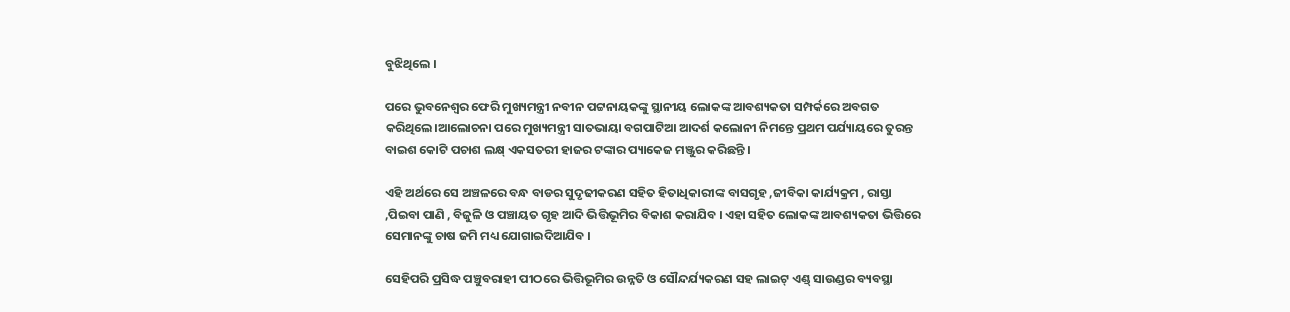ବୁଝିଥିଲେ ।

ପରେ ଭୁବନେଶ୍ବର ଫେରି ମୁଖ୍ୟମନ୍ତ୍ରୀ ନବୀନ ପଟ୍ଟନାୟକଙ୍କୁ ସ୍ଥାନୀୟ ଲୋକଙ୍କ ଆବଶ୍ୟକତା ସମ୍ପର୍କରେ ଅବଗତ କରିଥିଲେ।ଆଲୋଚନା ପରେ ମୁଖ୍ୟମନ୍ତ୍ରୀ ସାତଭାୟା ବଗପାଟିଆ ଆଦର୍ଶ କଲୋନୀ ନିମନ୍ତେ ପ୍ରଥମ ପର୍ଯ୍ୟାୟରେ ତୁରନ୍ତ ବାଇଶ କୋଟି ପଚାଶ ଲକ୍ଷ୍ ଏକସତରୀ ହାଜର ଟଙ୍କାର ପ୍ୟାକେଜ ମଞ୍ଜୁର କରିଛନ୍ତି ।

ଏହି ଅର୍ଥରେ ସେ ଅଞ୍ଚଳରେ ବନ୍ଧ ବାଡର ସୁଦୃଢୀକରଣ ସହିତ ହିତାଧିକାରୀଙ୍କ ବାସଗୃହ ,ଜୀବିକା କାର୍ଯ୍ୟକ୍ରମ , ରାସ୍ତା ,ପିଇବା ପାଣି , ବିଜୁଳି ଓ ପଞ୍ଚାୟତ ଗୃହ ଆଦି ଭିତ୍ତିଭୂମିର ବିକାଶ କରାଯିବ । ଏହା ସହିତ ଲୋକଙ୍କ ଆବଶ୍ୟକତା ଭିତ୍ତିରେ ସେମାନଙ୍କୁ ଚାଷ ଜମି ମଧ୍ୟ ଯୋଗାଇଦିଆଯିବ ।

ସେହିପରି ପ୍ରସିଦ୍ଧ ପଞ୍ଚୁବରାହୀ ପୀଠରେ ଭିତ୍ତିଭୂମିର ଉନ୍ନତି ଓ ସୌନ୍ଦର୍ଯ୍ୟକରଣ ସହ ଲାଇଟ୍ ଏଣ୍ଡ୍ ସାଉଣ୍ଡର ବ୍ୟବସ୍ଥା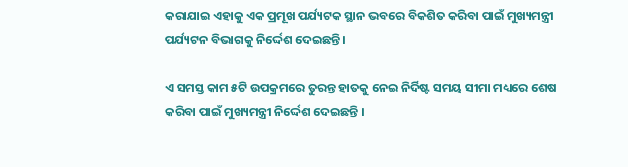କରାଯାଇ ଏହାକୁ ଏକ ପ୍ରମୂଖ ପର୍ଯ୍ୟଟକ ସ୍ଥାନ ଭବରେ ବିକଶିତ କରିବା ପାଇଁ ମୁଖ୍ୟମନ୍ତ୍ରୀ ପର୍ଯ୍ୟଟନ ବିଭାଗକୁ ନିର୍ଦ୍ଦେଶ ଦେଇଛନ୍ତି ।

ଏ ସମସ୍ତ କାମ ୫ଟି ଉପକ୍ରମରେ ତୁରନ୍ତ ହାତକୁ ନେଇ ନିର୍ଦିଷ୍ଟ ସମୟ ସୀମା ମଧ୍ୟରେ ଶେଷ କରିବା ପାଇଁ ମୁଖ୍ୟମନ୍ତ୍ରୀ ନିର୍ଦ୍ଦେଶ ଦେଇଛନ୍ତି ।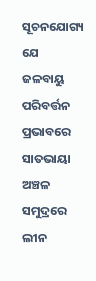ସୂଚନଯୋଗ୍ୟ ଯେ ଜଳବାୟୁ ପରିବର୍ତ୍ତନ ପ୍ରଭାବରେ ସାତଭାୟା ଅଞ୍ଚଳ ସମୁଦ୍ରରେ ଲୀନ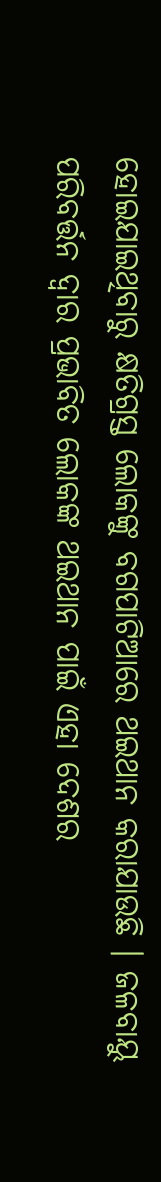ହୋଇଯାଇଥିବାରୁ କ୍ଷତିଗ୍ରସ୍ତ ଲୋକଙ୍କୁ ବଗପାଟିଆରେ ଥଇଥାନ କରାଯାଉଛି । ଜଳବାୟୁ ପରିବର୍ତ୍ତନ ଦ୍ଵାର ପ୍ରଭାବିତ ଲୋକଙ୍କ ଥଇଥାନ ପାଇଁ ଏହା ଦେଶର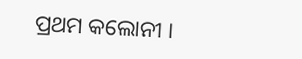ପ୍ରଥମ କଲୋନୀ ।